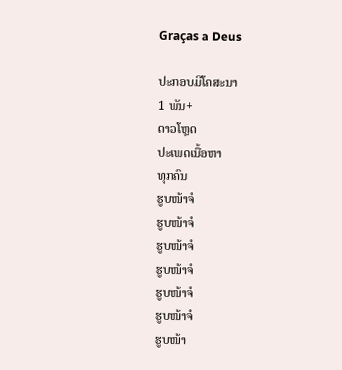Graças a Deus

ປະກອບມີໂຄສະນາ
1 ພັນ+
ດາວໂຫຼດ
ປະເພດເນື້ອຫາ
ທຸກຄົນ
ຮູບໜ້າຈໍ
ຮູບໜ້າຈໍ
ຮູບໜ້າຈໍ
ຮູບໜ້າຈໍ
ຮູບໜ້າຈໍ
ຮູບໜ້າຈໍ
ຮູບໜ້າ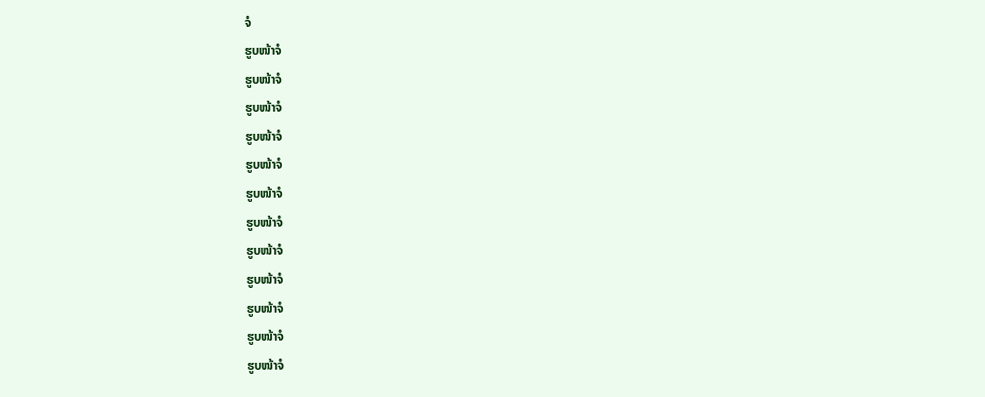ຈໍ
ຮູບໜ້າຈໍ
ຮູບໜ້າຈໍ
ຮູບໜ້າຈໍ
ຮູບໜ້າຈໍ
ຮູບໜ້າຈໍ
ຮູບໜ້າຈໍ
ຮູບໜ້າຈໍ
ຮູບໜ້າຈໍ
ຮູບໜ້າຈໍ
ຮູບໜ້າຈໍ
ຮູບໜ້າຈໍ
ຮູບໜ້າຈໍ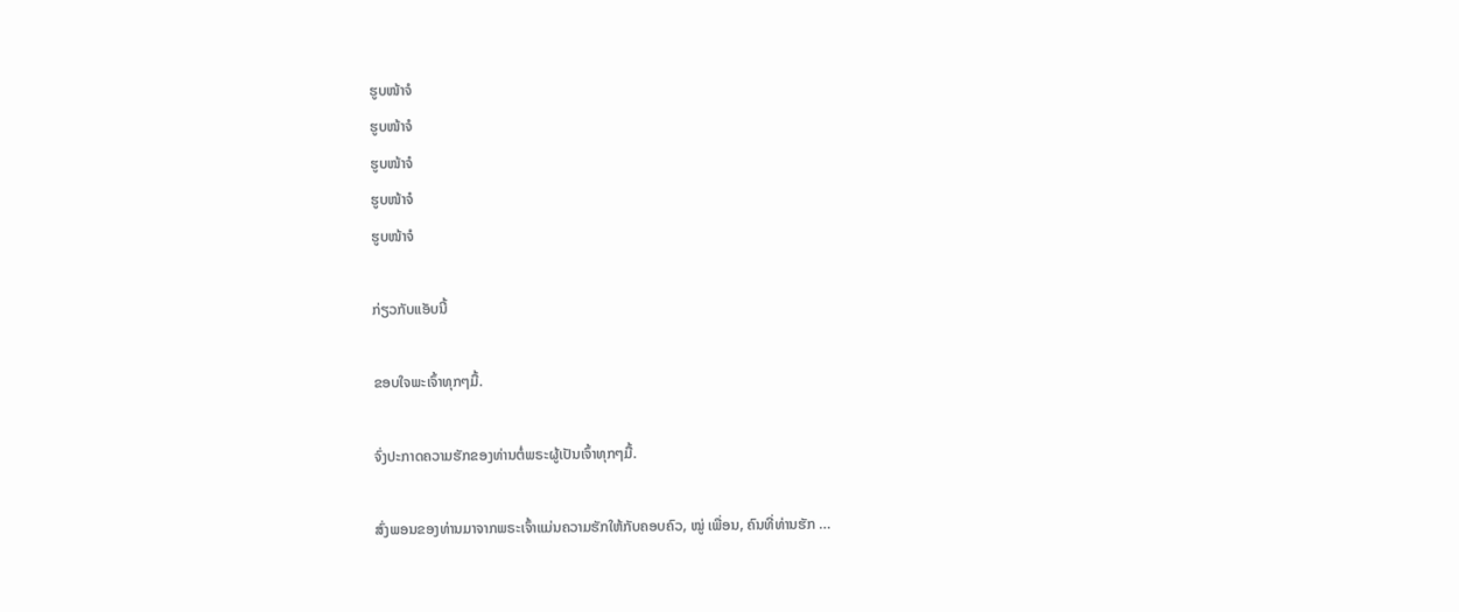ຮູບໜ້າຈໍ
ຮູບໜ້າຈໍ
ຮູບໜ້າຈໍ
ຮູບໜ້າຈໍ
ຮູບໜ້າຈໍ

ກ່ຽວກັບແອັບນີ້

ຂອບໃຈພະເຈົ້າທຸກໆມື້.

ຈົ່ງປະກາດຄວາມຮັກຂອງທ່ານຕໍ່ພຣະຜູ້ເປັນເຈົ້າທຸກໆມື້.

ສົ່ງພອນຂອງທ່ານມາຈາກພຣະເຈົ້າແມ່ນຄວາມຮັກໃຫ້ກັບຄອບຄົວ, ໝູ່ ເພື່ອນ, ຄົນທີ່ທ່ານຮັກ ...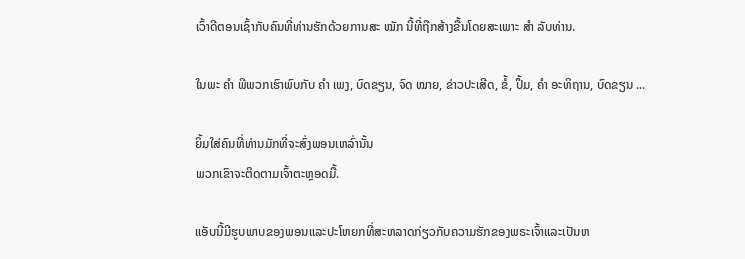ເວົ້າດີຕອນເຊົ້າກັບຄົນທີ່ທ່ານຮັກດ້ວຍການສະ ໝັກ ນີ້ທີ່ຖືກສ້າງຂື້ນໂດຍສະເພາະ ສຳ ລັບທ່ານ.

ໃນພະ ຄຳ ພີພວກເຮົາພົບກັບ ຄຳ ເພງ, ບົດຂຽນ, ຈົດ ໝາຍ, ຂ່າວປະເສີດ, ຂໍ້, ປຶ້ມ, ຄຳ ອະທິຖານ, ບົດຂຽນ ...

ຍິ້ມໃສ່ຄົນທີ່ທ່ານມັກທີ່ຈະສົ່ງພອນເຫລົ່ານັ້ນ
ພວກເຂົາຈະຕິດຕາມເຈົ້າຕະຫຼອດມື້.

ແອັບນີ້ມີຮູບພາບຂອງພອນແລະປະໂຫຍກທີ່ສະຫລາດກ່ຽວກັບຄວາມຮັກຂອງພຣະເຈົ້າແລະເປັນຫ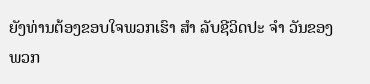ຍັງທ່ານຕ້ອງຂອບໃຈພວກເຮົາ ສຳ ລັບຊີວິດປະ ຈຳ ວັນຂອງພວກ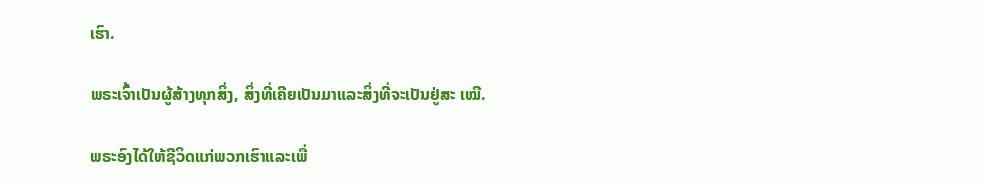ເຮົາ.

ພຣະເຈົ້າເປັນຜູ້ສ້າງທຸກສິ່ງ, ສິ່ງທີ່ເຄີຍເປັນມາແລະສິ່ງທີ່ຈະເປັນຢູ່ສະ ເໝີ.

ພຣະອົງໄດ້ໃຫ້ຊີວິດແກ່ພວກເຮົາແລະເພື່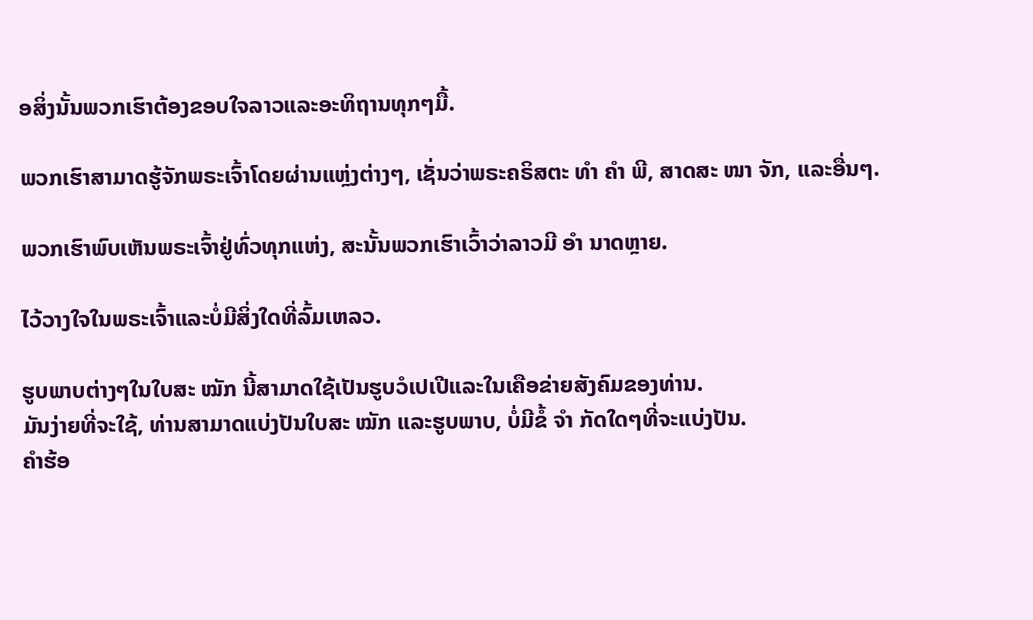ອສິ່ງນັ້ນພວກເຮົາຕ້ອງຂອບໃຈລາວແລະອະທິຖານທຸກໆມື້.

ພວກເຮົາສາມາດຮູ້ຈັກພຣະເຈົ້າໂດຍຜ່ານແຫຼ່ງຕ່າງໆ, ເຊັ່ນວ່າພຣະຄຣິສຕະ ທຳ ຄຳ ພີ, ສາດສະ ໜາ ຈັກ, ແລະອື່ນໆ.

ພວກເຮົາພົບເຫັນພຣະເຈົ້າຢູ່ທົ່ວທຸກແຫ່ງ, ສະນັ້ນພວກເຮົາເວົ້າວ່າລາວມີ ອຳ ນາດຫຼາຍ.

ໄວ້ວາງໃຈໃນພຣະເຈົ້າແລະບໍ່ມີສິ່ງໃດທີ່ລົ້ມເຫລວ.

ຮູບພາບຕ່າງໆໃນໃບສະ ໝັກ ນີ້ສາມາດໃຊ້ເປັນຮູບວໍເປເປີແລະໃນເຄືອຂ່າຍສັງຄົມຂອງທ່ານ.
ມັນງ່າຍທີ່ຈະໃຊ້, ທ່ານສາມາດແບ່ງປັນໃບສະ ໝັກ ແລະຮູບພາບ, ບໍ່ມີຂໍ້ ຈຳ ກັດໃດໆທີ່ຈະແບ່ງປັນ.
ຄໍາຮ້ອ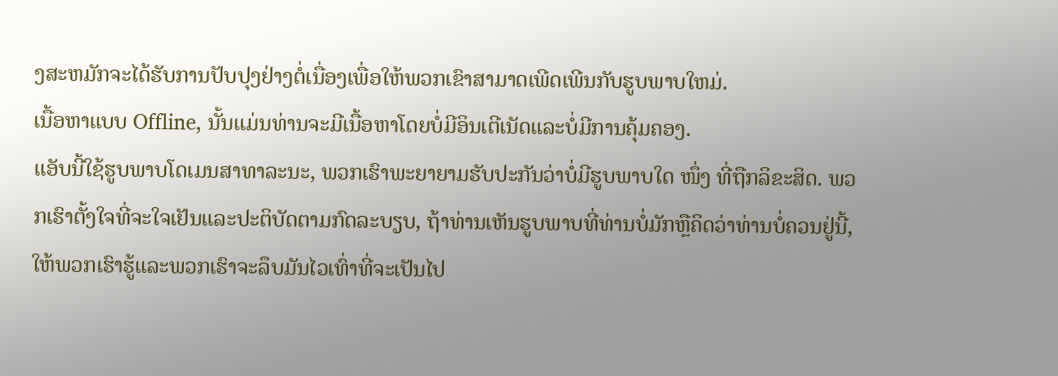ງສະຫມັກຈະໄດ້ຮັບການປັບປຸງຢ່າງຕໍ່ເນື່ອງເພື່ອໃຫ້ພວກເຂົາສາມາດເພີດເພີນກັບຮູບພາບໃຫມ່.
ເນື້ອຫາແບບ Offline, ນັ້ນແມ່ນທ່ານຈະມີເນື້ອຫາໂດຍບໍ່ມີອິນເຕີເນັດແລະບໍ່ມີການຄຸ້ມຄອງ.
ແອັບນີ້ໃຊ້ຮູບພາບໂດເມນສາທາລະນະ, ພວກເຮົາພະຍາຍາມຮັບປະກັນວ່າບໍ່ມີຮູບພາບໃດ ໜຶ່ງ ທີ່ຖືກລິຂະສິດ. ພວກເຮົາຕັ້ງໃຈທີ່ຈະໃຈເຢັນແລະປະຕິບັດຕາມກົດລະບຽບ, ຖ້າທ່ານເຫັນຮູບພາບທີ່ທ່ານບໍ່ມັກຫຼືຄິດວ່າທ່ານບໍ່ຄວນຢູ່ນີ້, ໃຫ້ພວກເຮົາຮູ້ແລະພວກເຮົາຈະລຶບມັນໄວເທົ່າທີ່ຈະເປັນໄປ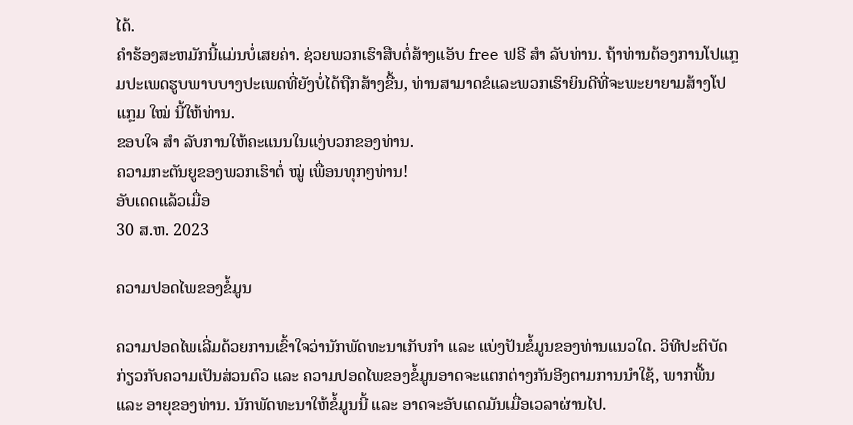ໄດ້.
ຄໍາຮ້ອງສະຫມັກນີ້ແມ່ນບໍ່ເສຍຄ່າ. ຊ່ວຍພວກເຮົາສືບຕໍ່ສ້າງແອັບ free ຟຣີ ສຳ ລັບທ່ານ. ຖ້າທ່ານຕ້ອງການໂປແກຼມປະເພດຮູບພາບບາງປະເພດທີ່ຍັງບໍ່ໄດ້ຖືກສ້າງຂື້ນ, ທ່ານສາມາດຂໍແລະພວກເຮົາຍິນດີທີ່ຈະພະຍາຍາມສ້າງໂປແກຼມ ໃໝ່ ນີ້ໃຫ້ທ່ານ.
ຂອບໃຈ ສຳ ລັບການໃຫ້ຄະແນນໃນແງ່ບວກຂອງທ່ານ.
ຄວາມກະຕັນຍູຂອງພວກເຮົາຕໍ່ ໝູ່ ເພື່ອນທຸກໆທ່ານ!
ອັບເດດແລ້ວເມື່ອ
30 ສ.ຫ. 2023

ຄວາມປອດໄພຂອງຂໍ້ມູນ

ຄວາມປອດໄພເລີ່ມດ້ວຍການເຂົ້າໃຈວ່ານັກພັດທະນາເກັບກຳ ແລະ ແບ່ງປັນຂໍ້ມູນຂອງທ່ານແນວໃດ. ວິທີປະຕິບັດກ່ຽວກັບຄວາມເປັນສ່ວນຕົວ ແລະ ຄວາມປອດໄພຂອງຂໍ້ມູນອາດຈະແຕກຕ່າງກັນອີງຕາມການນຳໃຊ້, ພາກພື້ນ ແລະ ອາຍຸຂອງທ່ານ. ນັກພັດທະນາໃຫ້ຂໍ້ມູນນີ້ ແລະ ອາດຈະອັບເດດມັນເມື່ອເວລາຜ່ານໄປ.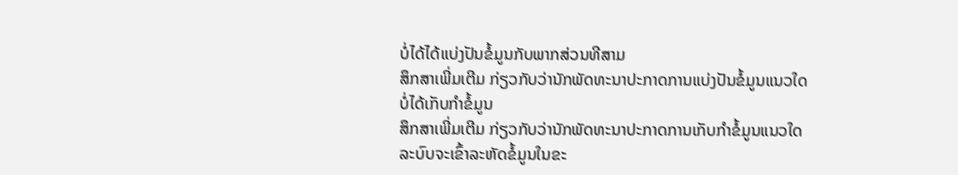ບໍ່ໄດ້ໄດ້ແບ່ງປັນຂໍ້ມູນກັບພາກສ່ວນທີສາມ
ສຶກສາເພີ່ມເຕີມ ກ່ຽວກັບວ່ານັກພັດທະນາປະກາດການແບ່ງປັນຂໍ້ມູນແນວໃດ
ບໍ່ໄດ້ເກັບກຳຂໍ້ມູນ
ສຶກສາເພີ່ມເຕີມ ກ່ຽວກັບວ່ານັກພັດທະນາປະກາດການເກັບກຳຂໍ້ມູນແນວໃດ
ລະບົບຈະເຂົ້າລະຫັດຂໍ້ມູນໃນຂະ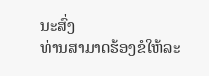ນະສົ່ງ
ທ່ານສາມາດຮ້ອງຂໍໃຫ້ລະ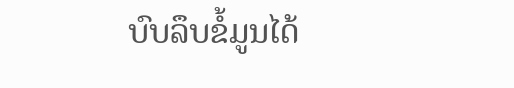ບົບລຶບຂໍ້ມູນໄດ້